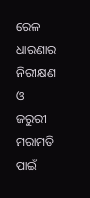ରେଳ ଧାରଣାର ନିରୀକ୍ଷଣ ଓ ଜରୁରୀ ମରାମତି ପାଇଁ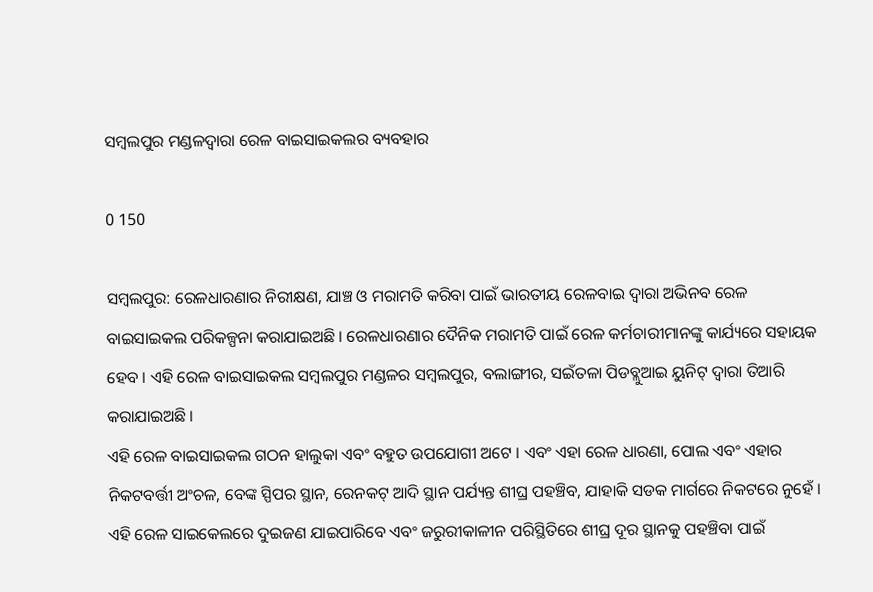ସମ୍ବଲପୁର ମଣ୍ଡଳଦ୍ୱାରା ରେଳ ବାଇସାଇକଲର ବ୍ୟବହାର

0 150

ସମ୍ବଲପୁର: ରେଳଧାରଣାର ନିରୀକ୍ଷଣ, ଯାଞ୍ଚ ଓ ମରାମତି କରିବା ପାଇଁ ଭାରତୀୟ ରେଳବାଇ ଦ୍ୱାରା ଅଭିନବ ରେଳ ବାଇସାଇକଲ ପରିକଳ୍ପନା କରାଯାଇଅଛି । ରେଳଧାରଣାର ଦୈନିକ ମରାମତି ପାଇଁ ରେଳ କର୍ମଚାରୀମାନଙ୍କୁ କାର୍ଯ୍ୟରେ ସହାୟକ ହେବ । ଏହି ରେଳ ବାଇସାଇକଲ ସମ୍ବଲପୁର ମଣ୍ଡଳର ସମ୍ବଲପୁର, ବଲାଙ୍ଗୀର, ସଇଁତଳା ପିଡବ୍ଲୁଆଇ ୟୁନିଟ୍ ଦ୍ୱାରା ତିଆରି କରାଯାଇଅଛି ।
ଏହି ରେଳ ବାଇସାଇକଲ ଗଠନ ହାଲୁକା ଏବଂ ବହୁତ ଉପଯୋଗୀ ଅଟେ । ଏବଂ ଏହା ରେଳ ଧାରଣା, ପୋଲ ଏବଂ ଏହାର ନିକଟବର୍ତ୍ତୀ ଅଂଚଳ, ବେଙ୍କ ସ୍ପିପର ସ୍ଥାନ, ରେନକଟ୍ ଆଦି ସ୍ଥାନ ପର୍ଯ୍ୟନ୍ତ ଶୀଘ୍ର ପହଞ୍ଚିବ, ଯାହାକି ସଡକ ମାର୍ଗରେ ନିକଟରେ ନୁହେଁ । ଏହି ରେଳ ସାଇକେଲରେ ଦୁଇଜଣ ଯାଇପାରିବେ ଏବଂ ଜରୁରୀକାଳୀନ ପରିସ୍ଥିତିରେ ଶୀଘ୍ର ଦୂର ସ୍ଥାନକୁ ପହଞ୍ଚିବା ପାଇଁ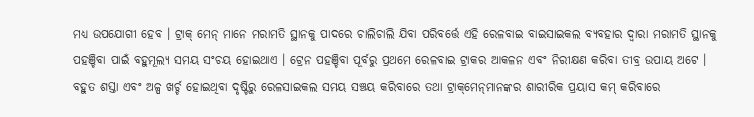ମଧ୍ୟ ଉପଯୋଗୀ ହେବ । ଟ୍ରାକ୍ ମେନ୍ ମାନେ ମରାମତି ସ୍ଥାନକୁ ପାଦରେ ଚାଲିଚାଲି ଯିବା ପରିବର୍ତ୍ତେ ଏହି ରେଳବାଇ ବାଇସାଇକଲ ବ୍ୟବହାର ଦ୍ୱାରା ମରାମତି ସ୍ଥାନକୁ ପହଞ୍ଚିବା ପାଇଁ ବହୁମୂଲ୍ୟ ସମୟ ସଂଚୟ ହୋଇଥାଏ । ଟ୍ରେନ ପହଞ୍ଚିବା ପୂର୍ବରୁ ପ୍ରଥମେ ରେଳବାଇ ଟ୍ରାକର ଆକଳନ ଏବଂ ନିରୀକ୍ଷଣ କରିବା ତୀବ୍ର ଉପାୟ ଅଟେ । ବହୁତ ଶସ୍ତା ଏବଂ ଅଳ୍ପ ଖର୍ଚ୍ଚ ହୋଇଥିବା ଦୃଷ୍ଟିରୁ ରେଳସାଇକଲ ସମୟ ସଞ୍ଚୟ କରିବାରେ ତଥା ଟ୍ରାକ୍‌ମେନ୍‌ମାନଙ୍କର ଶାରୀରିକ ପ୍ରୟାସ କମ୍ କରିବାରେ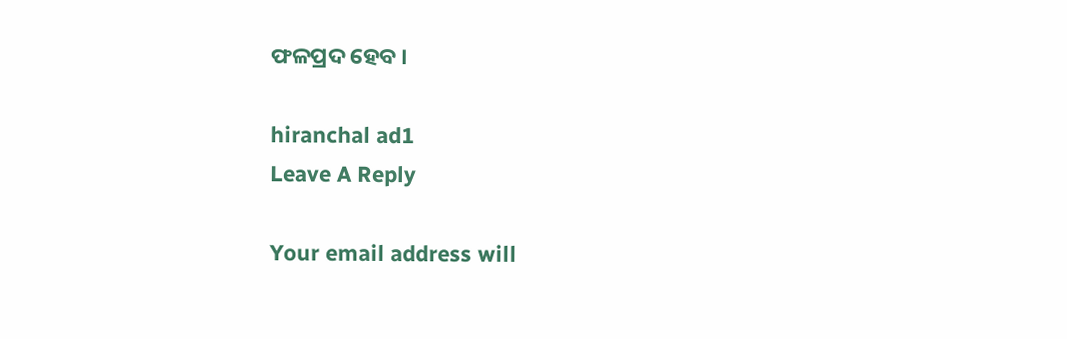ଫଳପ୍ରଦ ହେବ ।

hiranchal ad1
Leave A Reply

Your email address will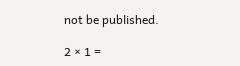not be published.

2 × 1 =